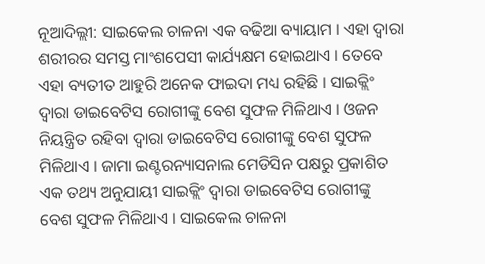ନୂଆଦିଲ୍ଲୀ: ସାଇକେଲ ଚାଳନା ଏକ ବଢିଆ ବ୍ୟାୟାମ । ଏହା ଦ୍ୱାରା ଶରୀରର ସମସ୍ତ ମାଂଶପେସୀ କାର୍ଯ୍ୟକ୍ଷମ ହୋଇଥାଏ । ତେବେ ଏହା ବ୍ୟତୀତ ଆହୁରି ଅନେକ ଫାଇଦା ମଧ୍ୟ ରହିଛି । ସାଇକ୍ଲିଂ ଦ୍ୱାରା ଡାଇବେଟିସ ରୋଗୀଙ୍କୁ ବେଶ ସୁଫଳ ମିଳିଥାଏ । ଓଜନ ନିୟନ୍ତ୍ରିତ ରହିବା ଦ୍ୱାରା ଡାଇବେଟିସ ରୋଗୀଙ୍କୁ ବେଶ ସୁଫଳ ମିଳିଥାଏ । ଜାମା ଇଣ୍ଟରନ୍ୟାସନାଲ ମେଡିସିନ ପକ୍ଷରୁ ପ୍ରକାଶିତ ଏକ ତଥ୍ୟ ଅନୁଯାୟୀ ସାଇକ୍ଲିଂ ଦ୍ୱାରା ଡାଇବେଟିସ ରୋଗୀଙ୍କୁ ବେଶ ସୁଫଳ ମିଳିଥାଏ । ସାଇକେଲ ଚାଳନା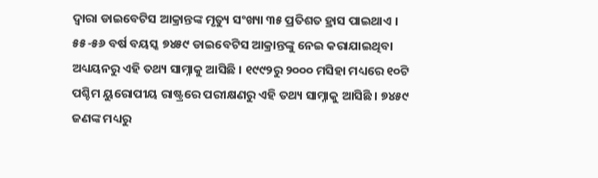ଦ୍ୱାରା ଡାଇବେଟିସ ଆକ୍ରାନ୍ତଙ୍କ ମୃତ୍ୟୁ ସଂଖ୍ୟା ୩୫ ପ୍ରତିଶତ ହ୍ରାସ ପାଇଥାଏ ।
୫୫-୫୬ ବର୍ଷ ବୟସ୍କ ୭୪୫୯ ଡାଇବେଟିସ ଆକ୍ରାନ୍ତଙ୍କୁ ନେଇ କରାଯାଇଥିବା ଅଧ୍ୟୟନରୁ ଏହି ତଥ୍ୟ ସାମ୍ନାକୁ ଆସିଛି । ୧୯୯୨ରୁ ୨୦୦୦ ମସିହା ମଧ୍ୟରେ ୧୦ଟି ପଶ୍ଚିମ ୟୁରୋପୀୟ ରାଷ୍ଟ୍ରରେ ପରୀକ୍ଷଣରୁ ଏହି ତଥ୍ୟ ସାମ୍ନାକୁ ଆସିଛି । ୭୪୫୯ ଜଣଙ୍କ ମଧ୍ୟରୁ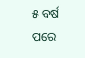୫ ବର୍ଷ ପରେ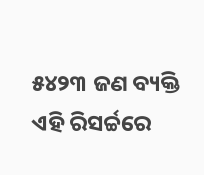୫୪୨୩ ଜଣ ବ୍ୟକ୍ତି ଏହି ରିସର୍ଚ୍ଚରେ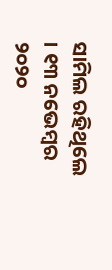ସାମିଲ ରହିଥିଲେ । ୧୩ ନଭେମ୍ବର ୨୦୨୦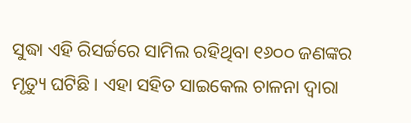ସୁଦ୍ଧା ଏହି ରିସର୍ଚ୍ଚରେ ସାମିଲ ରହିଥିବା ୧୬୦୦ ଜଣଙ୍କର ମୃତ୍ୟୁ ଘଟିଛି । ଏହା ସହିତ ସାଇକେଲ ଚାଳନା ଦ୍ୱାରା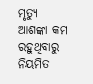ମୃତ୍ୟୁ ଆଶଙ୍କା କମ ରହୁଥିବାରୁ ନିୟମିତ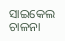ସାଇକେଲ ଚାଳନା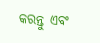କରନ୍ତୁ ଏବଂ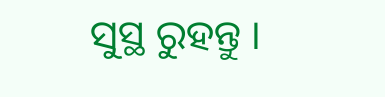ସୁସ୍ଥ ରୁହନ୍ତୁ ।